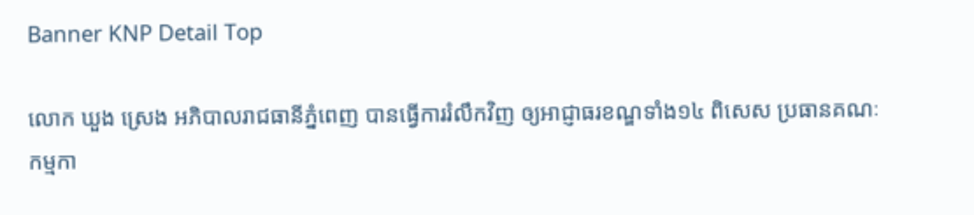Banner KNP Detail Top

លោក ឃួង ស្រេង អភិបាលរាជធានីភ្នំពេញ បានធ្វើការរំលឹកវិញ ឲ្យអាជ្ញាធរខណ្ឌទាំង១៤ ពិសេស ប្រធានគណៈកម្មកា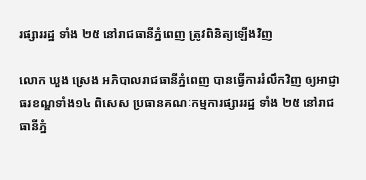រផ្សាររដ្ឋ ទាំង ២៥ នៅរាជធានីភ្នំពេញ ត្រូវពិនិត្យឡើងវិញ

លោក ឃួង ស្រេង អភិបាលរាជធានីភ្នំពេញ បានធ្វើការរំលឹកវិញ ឲ្យអាជ្ញាធរខណ្ឌទាំង១៤ ពិសេស ប្រធានគណៈកម្មការផ្សាររដ្ឋ ទាំង ២៥ នៅរាជធានីភ្នំ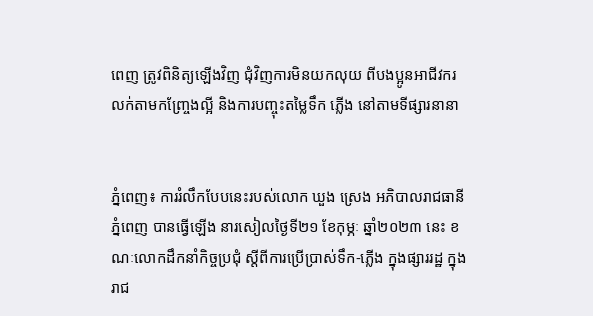ពេញ ត្រូវពិនិត្យឡើងវិញ ជុំវិញការមិនយកលុយ ពីបងប្អូនអាជីវករ លក់តាមកញ្ច្រែងល្អី និងការបញ្ចុះតម្លៃទឹក ភ្លើង នៅតាមទីផ្សារនានា


ភ្នំពេញ៖ ការរំលឹកបែបនេះរបស់លោក ឃួង ស្រេង អភិបាលរាជធានីភ្នំពេញ បានធ្វើឡើង នារសៀលថ្ងៃទី២១ ខែកុម្ភៈ ឆ្នាំ២០២៣ នេះ ខណៈលោកដឹកនាំកិច្ចប្រជុំ ស្តីពីការប្រើប្រាស់ទឹក-ភ្លើង ក្នុងផ្សាររដ្ឋ ក្នុងរាជ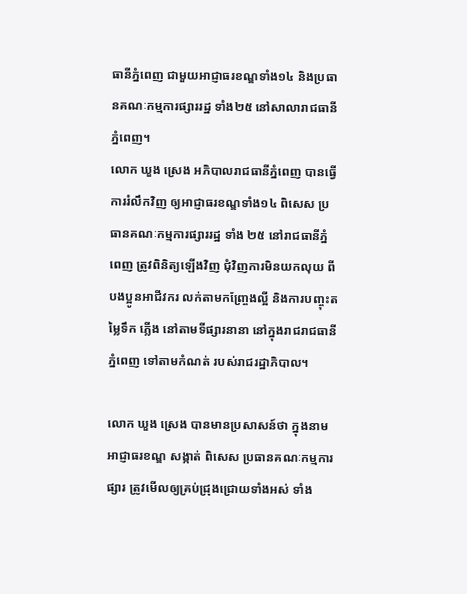ធានីភ្នំពេញ ជាមួយអាជ្ញាធរខណ្ឌទាំង១៤ និងប្រធានគណៈកម្មការផ្សាររដ្ឋ ទាំង២៥ នៅសាលារាជធានីភ្នំពេញ។
លោក ឃួង ស្រេង អភិបាលរាជធានីភ្នំពេញ បានធ្វើការរំលឹកវិញ ឲ្យអាជ្ញាធរខណ្ឌទាំង១៤ ពិសេស ប្រធានគណៈកម្មការផ្សាររដ្ឋ ទាំង ២៥ នៅរាជធានីភ្នំពេញ ត្រូវពិនិត្យឡើងវិញ ជុំវិញការមិនយកលុយ ពីបងប្អូនអាជីវករ លក់តាមកញ្ច្រែងល្អី និងការបញ្ចុះតម្លៃទឹក ភ្លើង នៅតាមទីផ្សារនានា នៅក្នុងរាជរាជធានី ភ្នំពេញ ទៅតាមកំណត់ របស់រាជរដ្ឋាភិបាល។

លោក ឃួង ស្រេង បានមានប្រសាសន៍ថា ក្នុងនាមអាជ្ញាធរខណ្ឌ សង្កាត់ ពិសេស ប្រធានគណៈកម្មការផ្សារ ត្រូវមើលឲ្យគ្រប់ជ្រុងជ្រោយទាំងអស់ ទាំង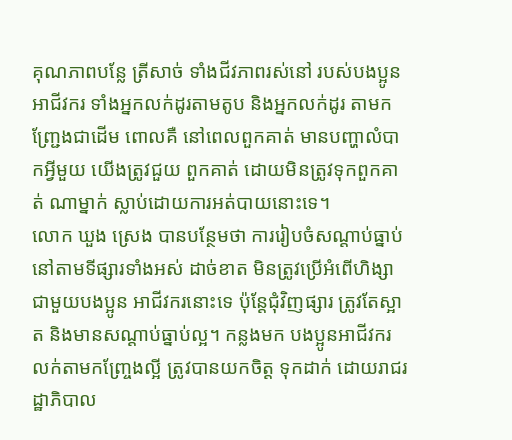គុណភាពបន្លែ ត្រីសាច់ ទាំងជីវភាពរស់នៅ របស់បងប្អូនអាជីវករ ទាំងអ្នកលក់ដូរតាមតូប និងអ្នកលក់ដូរ តាមកញ្ជ្រែងជាដើម ពោលគឺ នៅពេលពួកគាត់ មានបញ្ហាលំបាកអ្វីមួយ យើងត្រូវជួយ ពួកគាត់ ដោយមិនត្រូវទុកពួកគាត់ ណាម្នាក់ ស្លាប់ដោយការអត់បាយនោះទេ។
លោក ឃួង ស្រេង បានបន្ថែមថា ការរៀបចំសណ្តាប់ធ្នាប់ នៅតាមទីផ្សារទាំងអស់ ដាច់ខាត មិនត្រូវប្រើអំពើហិង្សា ជាមួយបងប្អូន អាជីវករនោះទេ ប៉ុន្តែជុំវិញផ្សារ ត្រូវតែស្អាត និងមានសណ្ដាប់ធ្នាប់ល្អ។ កន្លងមក បងប្អូនអាជីវករ លក់តាមកញ្ច្រែងល្អី ត្រូវបានយកចិត្ត ទុកដាក់ ដោយរាជរដ្ឋាភិបាល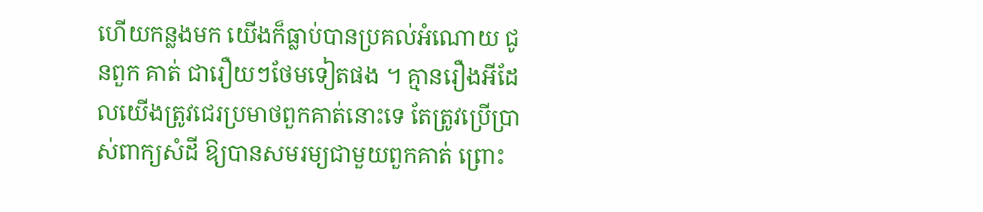ហើយកន្លងមក យើងក៏ធ្លាប់បានប្រគល់អំណោយ ជូនពួក គាត់ ជារឿយៗថែមទៀតផង ។ គ្មានរឿងអីដែលយើងត្រូវជេរប្រមាថពួកគាត់នោះទេ តែត្រូវប្រើប្រាស់ពាក្យសំដី ឱ្យបានសមរម្យជាមួយពួកគាត់ ព្រោះ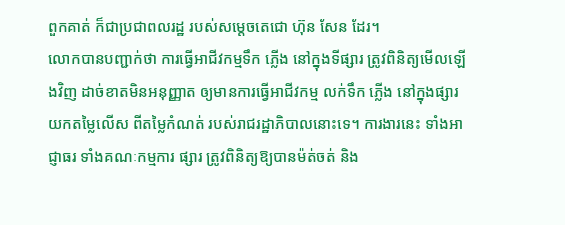ពួកគាត់ ក៏ជាប្រជាពលរដ្ឋ របស់សម្តេចតេជោ ហ៊ុន សែន ដែរ។
លោកបានបញ្ជាក់ថា ការធ្វើអាជីវកម្មទឹក ភ្លើង នៅក្នុងទីផ្សារ ត្រូវពិនិត្យមើលឡើងវិញ ដាច់ខាតមិនអនុញ្ញាត ឲ្យមានការធ្វើអាជីវកម្ម លក់ទឹក ភ្លើង នៅក្នុងផ្សារ យកតម្លៃលើស ពីតម្លៃកំណត់ របស់រាជរដ្ឋាភិបាលនោះទេ។ ការងារនេះ ទាំងអាជ្ញាធរ ទាំងគណៈកម្មការ ផ្សារ ត្រូវពិនិត្យឱ្យបានម៉ត់ចត់ និង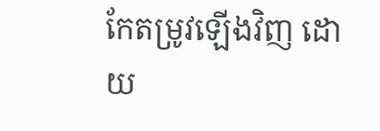កែតម្រូវឡើងវិញ ដោយ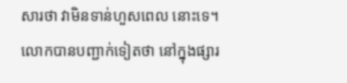សារថា វាមិនទាន់ហួសពេល នោះទេ។
លោកបានបញ្ជាក់ទៀតថា នៅក្នុងផ្សារ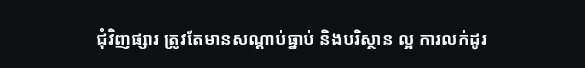ជុំវិញផ្សារ ត្រូវតែមានសណ្ដាប់ធ្នាប់ និងបរិស្ថាន ល្អ ការលក់ដូរ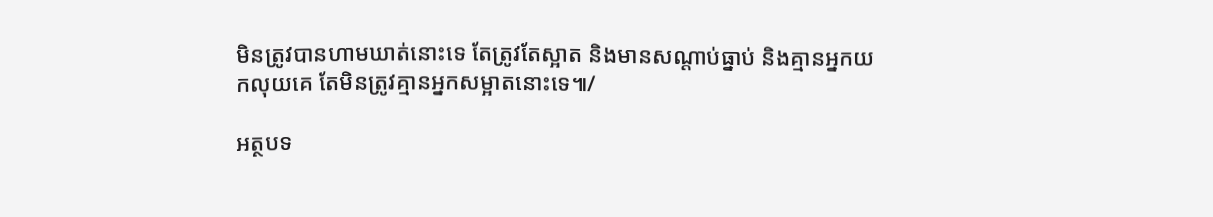មិនត្រូវបានហាមឃាត់នោះទេ តែត្រូវតែស្អាត និងមានសណ្ដាប់ធ្នាប់ និងគ្មានអ្នកយកលុយគេ តែមិនត្រូវគ្មានអ្នកសម្អាតនោះទេ៕/

អត្ថបទ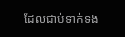ដែលជាប់ទាក់ទង